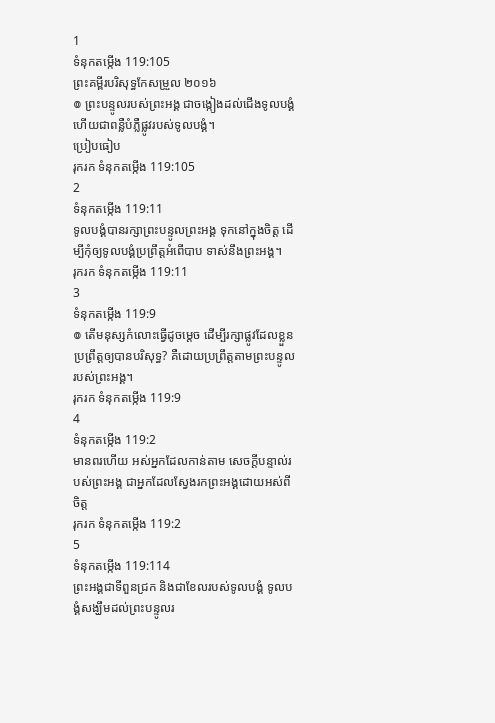1
ទំនុកតម្កើង 119:105
ព្រះគម្ពីរបរិសុទ្ធកែសម្រួល ២០១៦
៙ ព្រះបន្ទូលរបស់ព្រះអង្គ ជាចង្កៀងដល់ជើងទូលបង្គំ ហើយជាពន្លឺបំភ្លឺផ្លូវរបស់ទូលបង្គំ។
ប្រៀបធៀប
រុករក ទំនុកតម្កើង 119:105
2
ទំនុកតម្កើង 119:11
ទូលបង្គំបានរក្សាព្រះបន្ទូលព្រះអង្គ ទុកនៅក្នុងចិត្ត ដើម្បីកុំឲ្យទូលបង្គំប្រព្រឹត្តអំពើបាប ទាស់នឹងព្រះអង្គ។
រុករក ទំនុកតម្កើង 119:11
3
ទំនុកតម្កើង 119:9
៙ តើមនុស្សកំលោះធ្វើដូចម្ដេច ដើម្បីរក្សាផ្លូវដែលខ្លួនប្រព្រឹត្តឲ្យបានបរិសុទ្ធ? គឺដោយប្រព្រឹត្តតាមព្រះបន្ទូលរបស់ព្រះអង្គ។
រុករក ទំនុកតម្កើង 119:9
4
ទំនុកតម្កើង 119:2
មានពរហើយ អស់អ្នកដែលកាន់តាម សេចក្ដីបន្ទាល់របស់ព្រះអង្គ ជាអ្នកដែលស្វែងរកព្រះអង្គដោយអស់ពីចិត្ត
រុករក ទំនុកតម្កើង 119:2
5
ទំនុកតម្កើង 119:114
ព្រះអង្គជាទីពួនជ្រក និងជាខែលរបស់ទូលបង្គំ ទូលបង្គំសង្ឃឹមដល់ព្រះបន្ទូលរ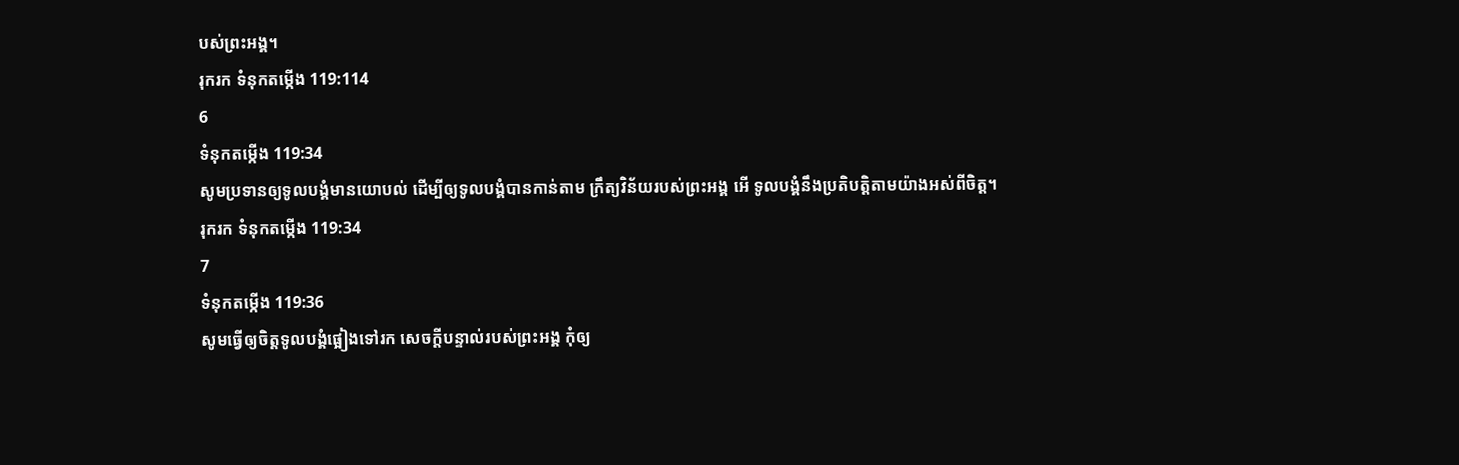បស់ព្រះអង្គ។
រុករក ទំនុកតម្កើង 119:114
6
ទំនុកតម្កើង 119:34
សូមប្រទានឲ្យទូលបង្គំមានយោបល់ ដើម្បីឲ្យទូលបង្គំបានកាន់តាម ក្រឹត្យវិន័យរបស់ព្រះអង្គ អើ ទូលបង្គំនឹងប្រតិបត្តិតាមយ៉ាងអស់ពីចិត្ត។
រុករក ទំនុកតម្កើង 119:34
7
ទំនុកតម្កើង 119:36
សូមធ្វើឲ្យចិត្តទូលបង្គំផ្អៀងទៅរក សេចក្ដីបន្ទាល់របស់ព្រះអង្គ កុំឲ្យ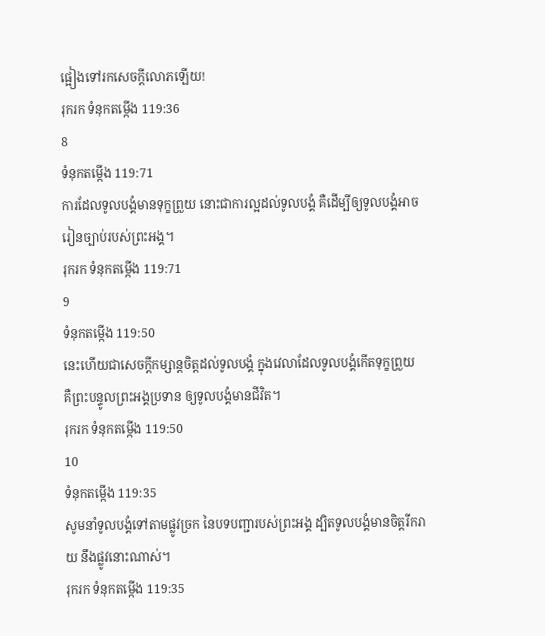ផ្អៀងទៅរកសេចក្ដីលោភឡើយ!
រុករក ទំនុកតម្កើង 119:36
8
ទំនុកតម្កើង 119:71
ការដែលទូលបង្គំមានទុក្ខព្រួយ នោះជាការល្អដល់ទូលបង្គំ គឺដើម្បីឲ្យទូលបង្គំអាចរៀនច្បាប់របស់ព្រះអង្គ។
រុករក ទំនុកតម្កើង 119:71
9
ទំនុកតម្កើង 119:50
នេះហើយជាសេចក្ដីកម្សាន្តចិត្តដល់ទូលបង្គំ ក្នុងវេលាដែលទូលបង្គំកើតទុក្ខព្រួយ គឺព្រះបន្ទូលព្រះអង្គប្រទាន ឲ្យទូលបង្គំមានជីវិត។
រុករក ទំនុកតម្កើង 119:50
10
ទំនុកតម្កើង 119:35
សូមនាំទូលបង្គំទៅតាមផ្លូវច្រក នៃបទបញ្ជារបស់ព្រះអង្គ ដ្បិតទូលបង្គំមានចិត្តរីករាយ នឹងផ្លូវនោះណាស់។
រុករក ទំនុកតម្កើង 119:35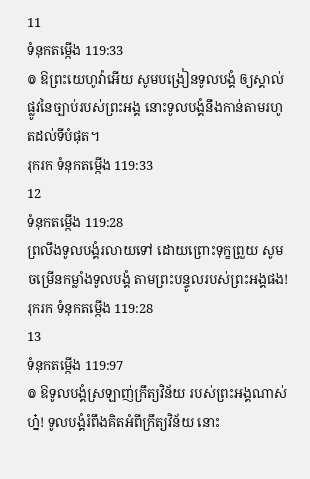11
ទំនុកតម្កើង 119:33
៙ ឱព្រះយេហូវ៉ាអើយ សូមបង្រៀនទូលបង្គំ ឲ្យស្គាល់ផ្លូវនៃច្បាប់របស់ព្រះអង្គ នោះទូលបង្គំនឹងកាន់តាមរហូតដល់ទីបំផុត។
រុករក ទំនុកតម្កើង 119:33
12
ទំនុកតម្កើង 119:28
ព្រលឹងទូលបង្គំរលាយទៅ ដោយព្រោះទុក្ខព្រួយ សូមចម្រើនកម្លាំងទូលបង្គំ តាមព្រះបន្ទូលរបស់ព្រះអង្គផង!
រុករក ទំនុកតម្កើង 119:28
13
ទំនុកតម្កើង 119:97
៙ ឱទូលបង្គំស្រឡាញ់ក្រឹត្យវិន័យ របស់ព្រះអង្គណាស់ហ្ន៎! ទូលបង្គំរំពឹងគិតអំពីក្រឹត្យវិន័យ នោះ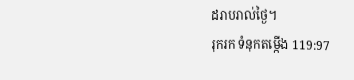ដរាបរាល់ថ្ងៃ។
រុករក ទំនុកតម្កើង 119:97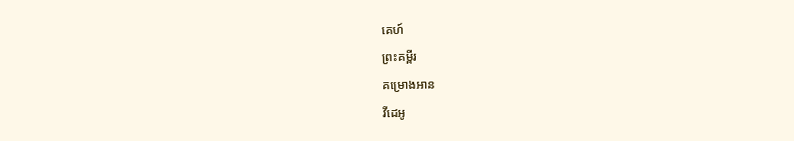គេហ៍
ព្រះគម្ពីរ
គម្រោងអាន
វីដេអូ